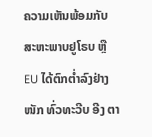ຄວາມເຫັນພ້ອມກັບສະຫະພາບຢູໂຣບ ຫຼື EU ໄດ້ຕົກຕ່ຳລົງຢ່າງໜັກ ທົ່ວທະວີບ ອີງ ຕາ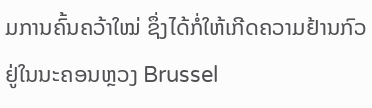ມການຄົ້ນຄວ້າໃໝ່ ຊຶ່ງໄດ້ກໍ່ໃຫ້ເກີດຄວາມຢ້ານກົວ ຢູ່ໃນນະຄອນຫຼວງ Brussel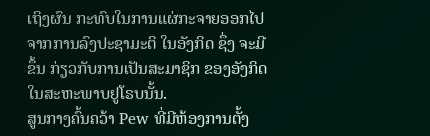ເຖິງຜົນ ກະທົບໃນການແຜ່ກະຈາຍອອກໄປ ຈາກການລົງປະຊາມະຕິ ໃນອັງກິດ ຊຶ່ງ ຈະມີຂຶ້ນ ກ່ຽວກັບການເປັນສະມາຊິກ ຂອງອັງກິດ ໃນສະຫະພາບຢູໂຣບນັ້ນ.
ສູນກາງຄົ້ນຄວ້າ Pew ທີ່ມີຫ້ອງການຕັ້ງ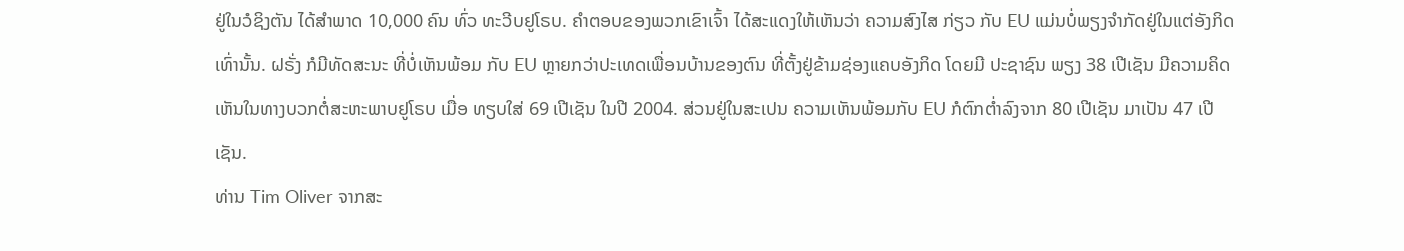ຢູ່ໃນວໍຊິງຕັນ ໄດ້ສຳພາດ 10,000 ຄົນ ທົ່ວ ທະວີບຢູໂຣບ. ຄຳຕອບຂອງພວກເຂົາເຈົ້າ ໄດ້ສະແດງໃຫ້ເຫັນວ່າ ຄວາມສົງໄສ ກ່ຽວ ກັບ EU ແມ່ນບໍ່ພຽງຈຳກັດຢູ່ໃນແຕ່ອັງກິດເທົ່ານັ້ນ. ຝຣັ່ງ ກໍມີທັດສະນະ ທີ່ບໍ່ເຫັນພ້ອມ ກັບ EU ຫຼາຍກວ່າປະເທດເພື່ອນບ້ານຂອງຕົນ ທີ່ຕັ້ງຢູ່ຂ້າມຊ່ອງແຄບອັງກິດ ໂດຍມີ ປະຊາຊົນ ພຽງ 38 ເປີເຊັນ ມີຄວາມຄິດເຫັນໃນທາງບວກຕໍ່ສະຫະພາບຢູໂຣບ ເມື່ອ ທຽບໃສ່ 69 ເປີເຊັນ ໃນປີ 2004. ສ່ວນຢູ່ໃນສະເປນ ຄວາມເຫັນພ້ອມກັບ EU ກໍຕົກຕ່ຳລົງຈາກ 80 ເປີເຊັນ ມາເປັນ 47 ເປີເຊັນ.
ທ່ານ Tim Oliver ຈາກສະ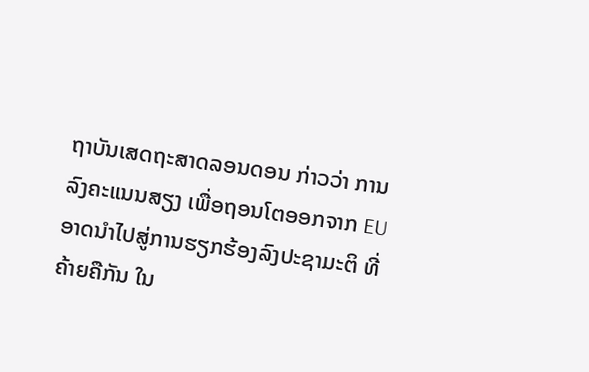ຖາບັນເສດຖະສາດລອນດອນ ກ່າວວ່າ ການລົງຄະແນນສຽງ ເພື່ອຖອນໂຕອອກຈາກ EU ອາດນຳໄປສູ່ການຮຽກຮ້ອງລົງປະຊາມະຕິ ທີ່ຄ້າຍຄືກັນ ໃນ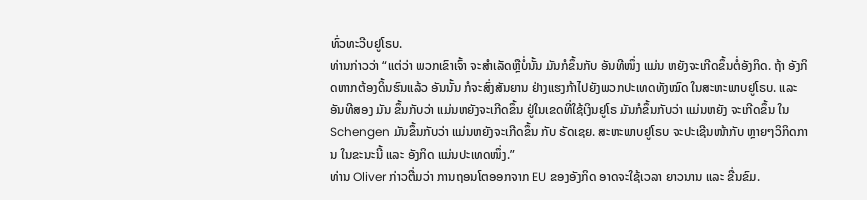ທົ່ວທະວີບຢູໂຣບ.
ທ່ານກ່າວວ່າ “ແຕ່ວ່າ ພວກເຂົາເຈົ້າ ຈະສຳເລັດຫຼືບໍ່ນັ້ນ ມັນກໍຂຶ້ນກັບ ອັນທີໜຶ່ງ ແມ່ນ ຫຍັງຈະເກີດຂຶ້ນຕໍ່ອັງກິດ. ຖ້າ ອັງກິດຫາກຕ້ອງດິ້ນຮົນແລ້ວ ອັນນັ້ນ ກໍຈະສົ່ງສັນຍານ ຢ່າງແຮງກ້າໄປຍັງພວກປະເທດທັງໝົດ ໃນສະຫະພາບຢູໂຣບ. ແລະ ອັນທີສອງ ມັນ ຂຶ້ນກັບວ່າ ແມ່ນຫຍັງຈະເກີດຂຶ້ນ ຢູ່ໃນເຂດທີ່ໃຊ້ເງິນຢູໂຣ ມັນກໍຂຶ້ນກັບວ່າ ແມ່ນຫຍັງ ຈະເກີດຂຶ້ນ ໃນ Schengen ມັນຂຶ້ນກັບວ່າ ແມ່ນຫຍັງຈະເກີດຂຶ້ນ ກັບ ຣັດເຊຍ. ສະຫະພາບຢູໂຣບ ຈະປະເຊີນໜ້າກັບ ຫຼາຍໆວິກິດການ ໃນຂະນະນີ້ ແລະ ອັງກິດ ແມ່ນປະເທດໜຶ່ງ.”
ທ່ານ Oliver ກ່າວຕື່ມວ່າ ການຖອນໂຕອອກຈາກ EU ຂອງອັງກິດ ອາດຈະໃຊ້ເວລາ ຍາວນານ ແລະ ຂື່ນຂົມ.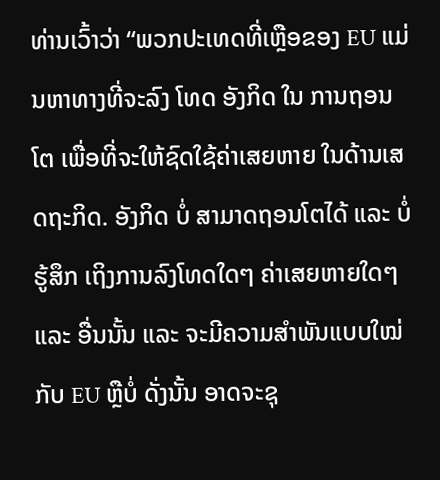ທ່ານເວົ້າວ່າ “ພວກປະເທດທີ່ເຫຼືອຂອງ EU ແມ່ນຫາທາງທີ່ຈະລົງ ໂທດ ອັງກິດ ໃນ ການຖອນໂຕ ເພື່ອທີ່ຈະໃຫ້ຊົດໃຊ້ຄ່າເສຍຫາຍ ໃນດ້ານເສດຖະກິດ. ອັງກິດ ບໍ່ ສາມາດຖອນໂຕໄດ້ ແລະ ບໍ່ຮູ້ສຶກ ເຖິງການລົງໂທດໃດໆ ຄ່າເສຍຫາຍໃດໆ ແລະ ອື່ນນັ້ນ ແລະ ຈະມີຄວາມສຳພັນແບບໃໝ່ກັບ EU ຫຼືບໍ່ ດັ່ງນັ້ນ ອາດຈະຊຸ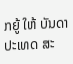ກຍູ້ ໃຫ້ ບັນດາ ປະເທດ ສະ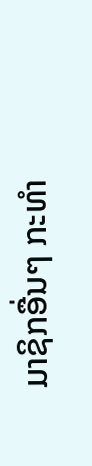ມາຊິກອື່ນໆ ກະທຳ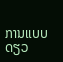ການແບບດຽວ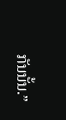ກັນນັ້ນ.”